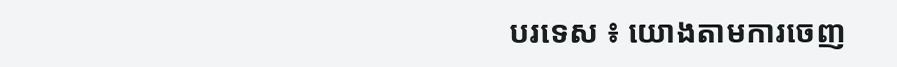បរទេស ៖ យោងតាមការចេញ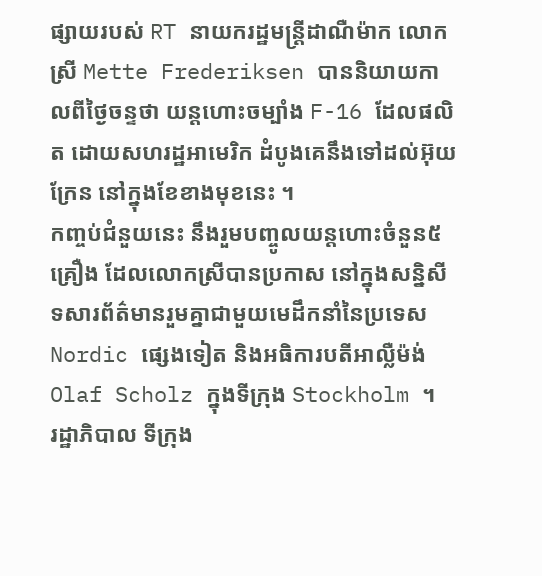ផ្សាយរបស់ RT នាយករដ្ឋមន្ត្រីដាណឺម៉ាក លោកស្រី Mette Frederiksen បាននិយាយកាលពីថ្ងៃចន្ទថា យន្តហោះចម្បាំង F-16 ដែលផលិត ដោយសហរដ្ឋអាមេរិក ដំបូងគេនឹងទៅដល់អ៊ុយក្រែន នៅក្នុងខែខាងមុខនេះ ។
កញ្ចប់ជំនួយនេះ នឹងរួមបញ្ចូលយន្តហោះចំនួន៥គ្រឿង ដែលលោកស្រីបានប្រកាស នៅក្នុងសន្និសីទសារព័ត៌មានរួមគ្នាជាមួយមេដឹកនាំនៃប្រទេស Nordic ផ្សេងទៀត និងអធិការបតីអាល្លឺម៉ង់ Olaf Scholz ក្នុងទីក្រុង Stockholm ។
រដ្ឋាភិបាល ទីក្រុង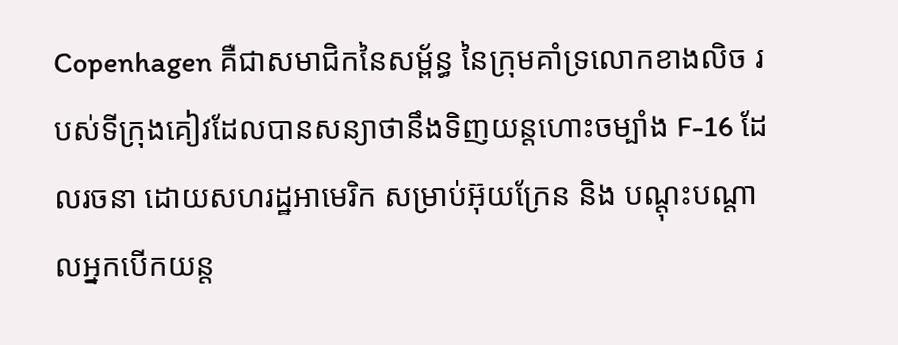Copenhagen គឺជាសមាជិកនៃសម្ព័ន្ធ នៃក្រុមគាំទ្រលោកខាងលិច របស់ទីក្រុងគៀវដែលបានសន្យាថានឹងទិញយន្តហោះចម្បាំង F-16 ដែលរចនា ដោយសហរដ្ឋអាមេរិក សម្រាប់អ៊ុយក្រែន និង បណ្តុះបណ្តាលអ្នកបើកយន្ត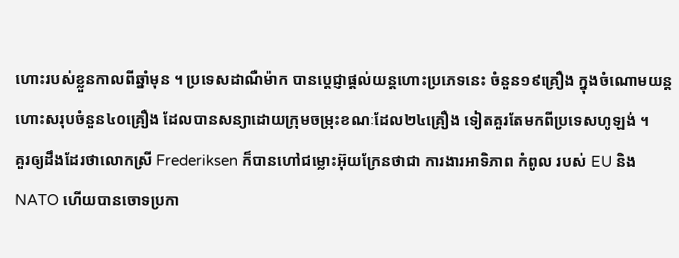ហោះរបស់ខ្លួនកាលពីឆ្នាំមុន ។ ប្រទេសដាណឺម៉ាក បានប្តេជ្ញាផ្តល់យន្តហោះប្រភេទនេះ ចំនួន១៩គ្រឿង ក្នុងចំណោមយន្តហោះសរុបចំនួន៤០គ្រឿង ដែលបានសន្យាដោយក្រុមចម្រុះខណៈដែល២៤គ្រឿង ទៀតគួរតែមកពីប្រទេសហូឡង់ ។
គួរឲ្យដឹងដែរថាលោកស្រី Frederiksen ក៏បានហៅជម្លោះអ៊ុយក្រែនថាជា ការងារអាទិភាព កំពូល របស់ EU និង NATO ហើយបានចោទប្រកា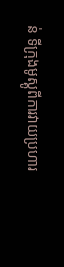ន់ ទីក្រុងមូស្គូពីការវាយប្រហារ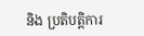និង ប្រតិបត្តិការ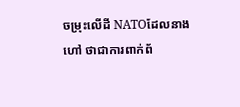ចម្រុះលើដី NATOដែលនាងហៅ ថាជាការពាក់ព័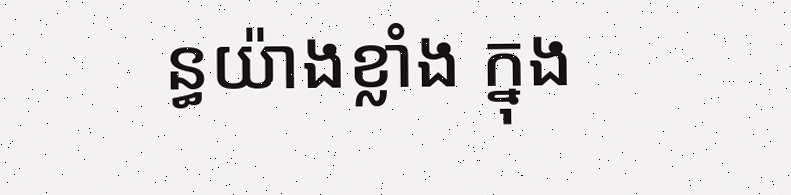ន្ធយ៉ាងខ្លាំង ក្នុង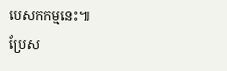បេសកកម្មនេះ៕
ប្រែស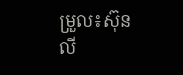ម្រួល៖ស៊ុនលី